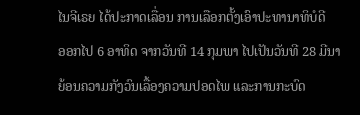ໄນຈີເຣຍ ໄດ້ປະກາດເລື່ອນ ການເລືອກຕັ້ງເອົາປະທານາທິບໍດີ
ອອກໄປ 6 ອາທິດ ຈາກວັນທີ 14 ກຸມພາ ໄປເປັນວັນທີ 28 ມີນາ
ຍ້ອນຄວາມກັງວົນເລື້ອງຄວາມປອດໄພ ແລະການກະບົດ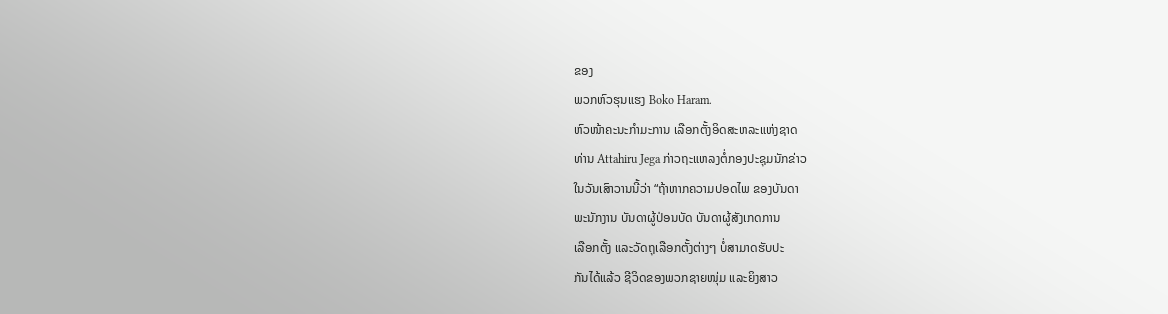ຂອງ
ພວກຫົວຮຸນແຮງ Boko Haram.
ຫົວໜ້າຄະນະກຳມະການ ເລືອກຕັ້ງອິດສະຫລະແຫ່ງຊາດ
ທ່ານ Attahiru Jega ກ່າວຖະແຫລງຕໍ່ກອງປະຊຸມນັກຂ່າວ
ໃນວັນເສົາວານນີ້ວ່າ “ຖ້າຫາກຄວາມປອດໄພ ຂອງບັນດາ
ພະນັກງານ ບັນດາຜູ້ປ່ອນບັດ ບັນດາຜູ້ສັງເກດການ
ເລືອກຕັ້ງ ແລະວັດຖຸເລືອກຕັ້ງຕ່າງໆ ບໍ່ສາມາດຮັບປະ
ກັນໄດ້ແລ້ວ ຊີວິດຂອງພວກຊາຍໜຸ່ມ ແລະຍິງສາວ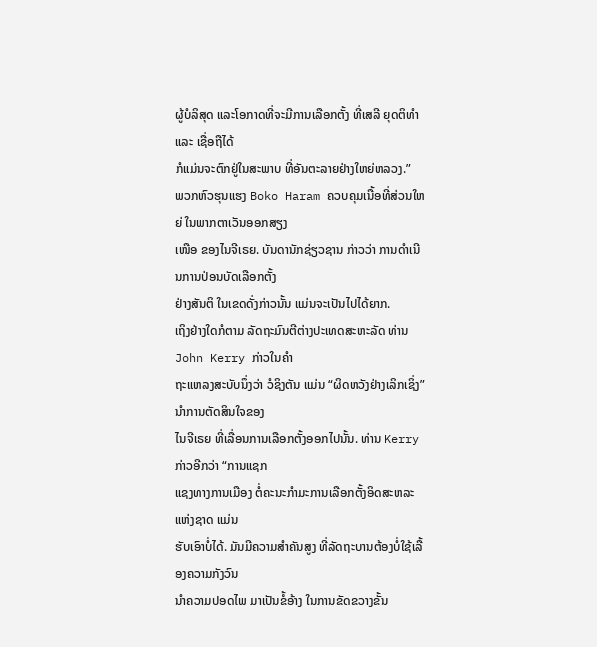ຜູ້ບໍລິສຸດ ແລະໂອກາດທີ່ຈະມີການເລືອກຕັ້ງ ທີ່ເສລີ ຍຸດຕິທຳ ແລະ ເຊື່ອຖືໄດ້
ກໍແມ່ນຈະຕົກຢູ່ໃນສະພາບ ທີ່ອັນຕະລາຍຢ່າງໃຫຍ່ຫລວງ.”
ພວກຫົວຮຸນແຮງ Boko Haram ຄວບຄຸມເນື້ອທີ່ສ່ວນໃຫຍ່ ໃນພາກຕາເວັນອອກສຽງ
ເໜືອ ຂອງໄນຈີເຣຍ. ບັນດານັກຊ່ຽວຊານ ກ່າວວ່າ ການດຳເນີນການປ່ອນບັດເລືອກຕັ້ງ
ຢ່າງສັນຕິ ໃນເຂດດັ່ງກ່າວນັ້ນ ແມ່ນຈະເປັນໄປໄດ້ຍາກ.
ເຖິງຢ່າງໃດກໍຕາມ ລັດຖະມົນຕີຕ່າງປະເທດສະຫະລັດ ທ່ານ John Kerry ກ່າວໃນຄຳ
ຖະແຫລງສະບັບນຶ່ງວ່າ ວໍຊິງຕັນ ແມ່ນ “ຜິດຫວັງຢ່າງເລິກເຊິ່ງ” ນຳການຕັດສິນໃຈຂອງ
ໄນຈີເຣຍ ທີ່ເລື່ອນການເລືອກຕັ້ງອອກໄປນັ້ນ. ທ່ານ Kerry ກ່າວອີກວ່າ “ການແຊກ
ແຊງທາງການເມືອງ ຕໍ່ຄະນະກຳມະການເລືອກຕັ້ງອິດສະຫລະແຫ່ງຊາດ ແມ່ນ
ຮັບເອົາບໍ່ໄດ້. ມັນມີຄວາມສຳຄັນສູງ ທີ່ລັດຖະບານຕ້ອງບໍ່ໃຊ້ເລື້ອງຄວາມກັງວົນ
ນຳຄວາມປອດໄພ ມາເປັນຂໍ້ອ້າງ ໃນການຂັດຂວາງຂັ້ນ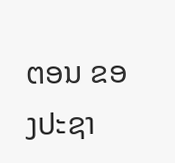ຕອນ ຂອງປະຊາ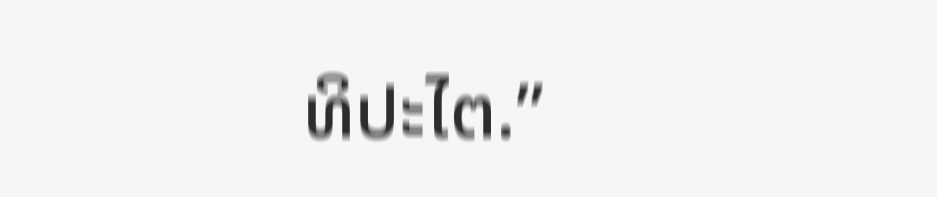ທິປະໄຕ.”